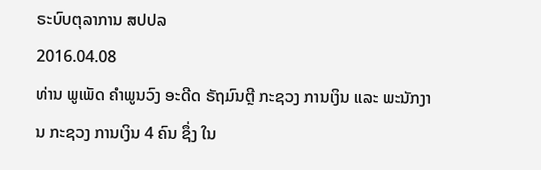ຣະບົບຕຸລາການ ສປປລ
2016.04.08
ທ່ານ ພູເພັດ ຄໍາພູນວົງ ອະດີດ ຣັຖມົນຕຼີ ກະຊວງ ການເງິນ ແລະ ພະນັກງານ ກະຊວງ ການເງິນ 4 ຄົນ ຊຶ່ງ ໃນ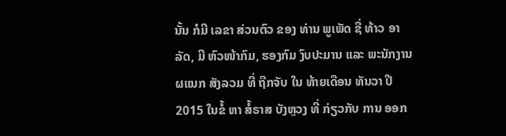ນັ້ນ ກໍມີ ເລຂາ ສ່ວນຕົວ ຂອງ ທ່ານ ພູເພັດ ຊື່ ທ້າວ ອາລັດ, ມີ ຫົວໜ້າກົມ, ຮອງກົມ ງົບປະມານ ແລະ ພະນັກງານ ຜແນກ ສັງລວມ ທີ່ ຖືກຈັບ ໃນ ທ້າຍເດືອນ ທັນວາ ປີ 2015 ໃນຂໍ້ ຫາ ສໍ້ຣາສ ບັງຫຼວງ ທີ່ ກ່ຽວກັບ ການ ອອກ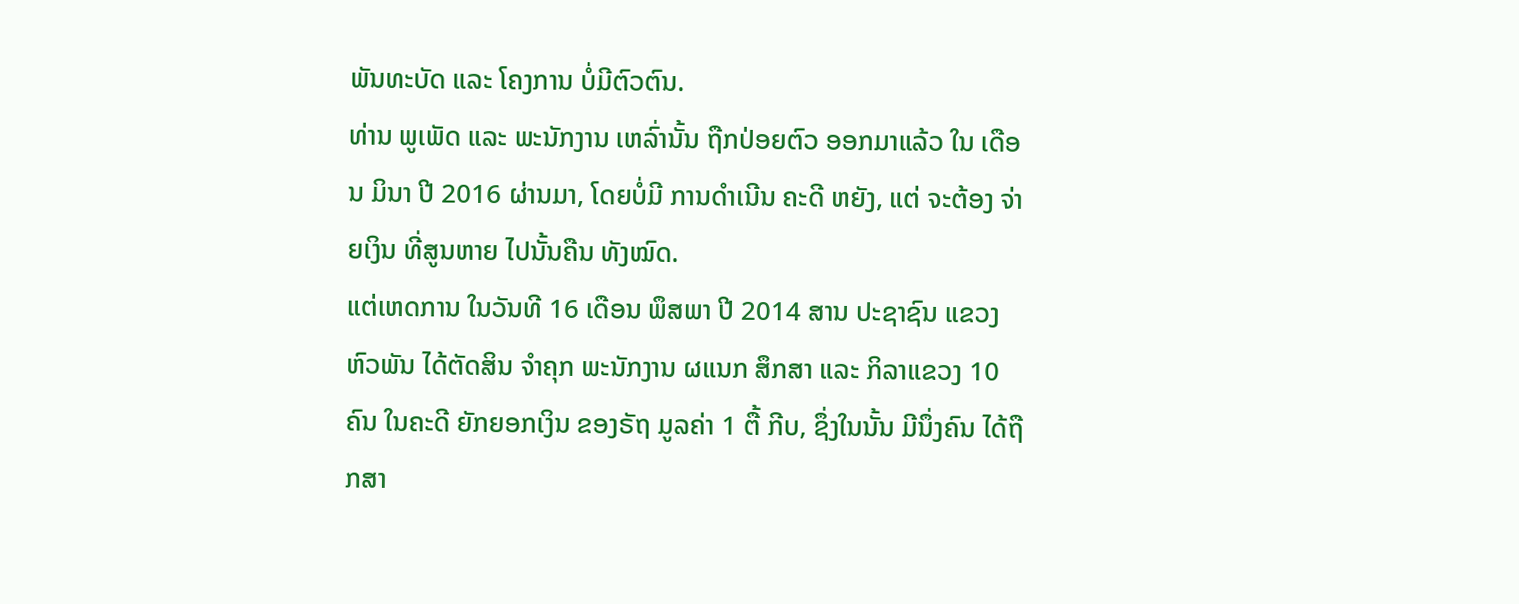ພັນທະບັດ ແລະ ໂຄງການ ບໍ່ມີຕົວຕົນ.
ທ່ານ ພູເພັດ ແລະ ພະນັກງານ ເຫລົ່ານັ້ນ ຖືກປ່ອຍຕົວ ອອກມາແລ້ວ ໃນ ເດືອນ ມິນາ ປີ 2016 ຜ່ານມາ, ໂດຍບໍ່ມີ ການດໍາເນີນ ຄະດີ ຫຍັງ, ແຕ່ ຈະຕ້ອງ ຈ່າຍເງິນ ທີ່ສູນຫາຍ ໄປນັ້ນຄືນ ທັງໝົດ.
ແຕ່ເຫດການ ໃນວັນທີ 16 ເດືອນ ພຶສພາ ປີ 2014 ສານ ປະຊາຊົນ ແຂວງ ຫົວພັນ ໄດ້ຕັດສິນ ຈໍາຄຸກ ພະນັກງານ ຜແນກ ສຶກສາ ແລະ ກິລາແຂວງ 10 ຄົນ ໃນຄະດີ ຍັກຍອກເງິນ ຂອງຣັຖ ມູລຄ່າ 1 ຕື້ ກີບ, ຊຶ່ງໃນນັ້ນ ມີນຶ່ງຄົນ ໄດ້ຖືກສາ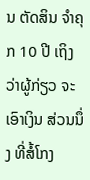ນ ຕັດສິນ ຈໍາຄຸກ 10 ປີ ເຖິງວ່າຜູ້ກ່ຽວ ຈະເອົາເງິນ ສ່ວນນຶ່ງ ທີ່ສໍ້ໂກງ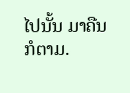ໄປນັ້ນ ມາຄືນກໍຕາມ.